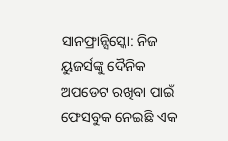ସାନଫ୍ରାନ୍ସିସ୍କୋ: ନିଜ ୟୁଜର୍ସଙ୍କୁ ଦୈନିକ ଅପଡେଟ ରଖିବା ପାଇଁ ଫେସବୁକ ନେଇଛି ଏକ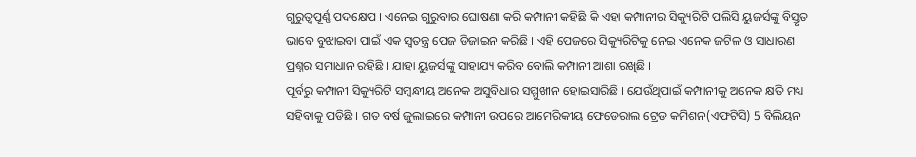ଗୁରୁତ୍ବପୂର୍ଣ୍ଣ ପଦକ୍ଷେପ । ଏନେଇ ଗୁରୁବାର ଘୋଷଣା କରି କମ୍ପାନୀ କହିଛି କି ଏହା କମ୍ପାନୀର ସିକ୍ୟୁରିଟି ପଲିସି ୟୁଜର୍ସଙ୍କୁ ବିସ୍ତୃତ ଭାବେ ବୁଝାଇବା ପାଇଁ ଏକ ସ୍ବତନ୍ତ୍ର ପେଜ ଡିଜାଇନ କରିଛି । ଏହି ପେଜରେ ସିକ୍ୟୁରିଟିକୁ ନେଇ ଏନେକ ଜଟିଳ ଓ ସାଧାରଣ ପ୍ରଶ୍ନର ସମାଧାନ ରହିଛି । ଯାହା ୟୁଜର୍ସଙ୍କୁ ସାହାଯ୍ୟ କରିବ ବୋଲି କମ୍ପାନୀ ଆଶା ରଖିଛି ।
ପୂର୍ବରୁ କମ୍ପାନୀ ସିକ୍ୟୁରିଟି ସମ୍ବନ୍ଧୀୟ ଅନେକ ଅସୁବିଧାର ସମ୍ମୁଖୀନ ହୋଇସାରିଛି । ଯେଉଁଥିପାଇଁ କମ୍ପାନୀକୁ ଅନେକ କ୍ଷତି ମଧ୍ୟ ସହିବାକୁ ପଡିଛି । ଗତ ବର୍ଷ ଜୁଲାଇରେ କମ୍ପାନୀ ଉପରେ ଆମେରିକୀୟ ଫେଡେରାଲ ଟ୍ରେଡ କମିଶନ(ଏଫଟିସି) 5 ବିଲିୟନ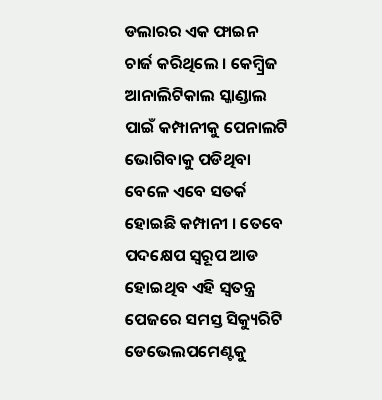ଡଲାରର ଏକ ଫାଇନ ଚାର୍ଜ କରିଥିଲେ । କେମ୍ବ୍ରିଜ ଆନାଲିଟିକାଲ ସ୍କାଣ୍ଡାଲ ପାଇଁ କମ୍ପାନୀକୁ ପେନାଲଟି ଭୋଗିବାକୁ ପଡିଥିବା ବେଳେ ଏବେ ସତର୍କ ହୋଇଛି କମ୍ପାନୀ । ତେବେ ପଦକ୍ଷେପ ସ୍ବରୂପ ଆଡ ହୋଇଥିବ ଏହି ସ୍ବତନ୍ତ୍ର ପେଜରେ ସମସ୍ତ ସିକ୍ୟୁରିଟି ଡେଭେଲପମେଣ୍ଟକୁ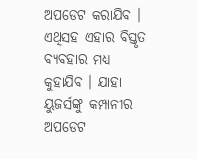ଅପଡେଟ କରାଯିବ । ଏଥିସହ ଏହାର ବିସ୍ତୃତ ବ୍ୟବହାର ମଧ୍ୟ କୁହାଯିବ । ଯାହା ୟୁଜର୍ସଙ୍କୁ କମ୍ପାନୀର ଅପଡେଟ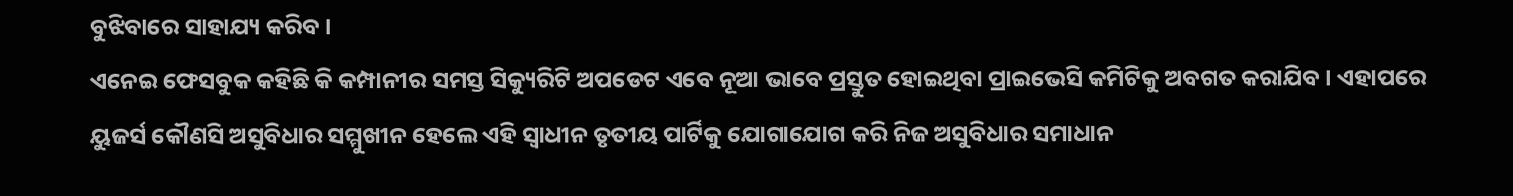ବୁଝିବାରେ ସାହାଯ୍ୟ କରିବ ।
ଏନେଇ ଫେସବୁକ କହିଛି କି କମ୍ପାନୀର ସମସ୍ତ ସିକ୍ୟୁରିଟି ଅପଡେଟ ଏବେ ନୂଆ ଭାବେ ପ୍ରସ୍ତୁତ ହୋଇଥିବା ପ୍ରାଇଭେସି କମିଟିକୁ ଅବଗତ କରାଯିବ । ଏହାପରେ ୟୁଜର୍ସ କୌଣସି ଅସୁବିଧାର ସମ୍ମୁଖୀନ ହେଲେ ଏହି ସ୍ବାଧୀନ ତୃତୀୟ ପାର୍ଟିକୁ ଯୋଗାଯୋଗ କରି ନିଜ ଅସୁବିଧାର ସମାଧାନ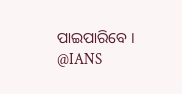ପାଇପାରିବେ ।
@IANS